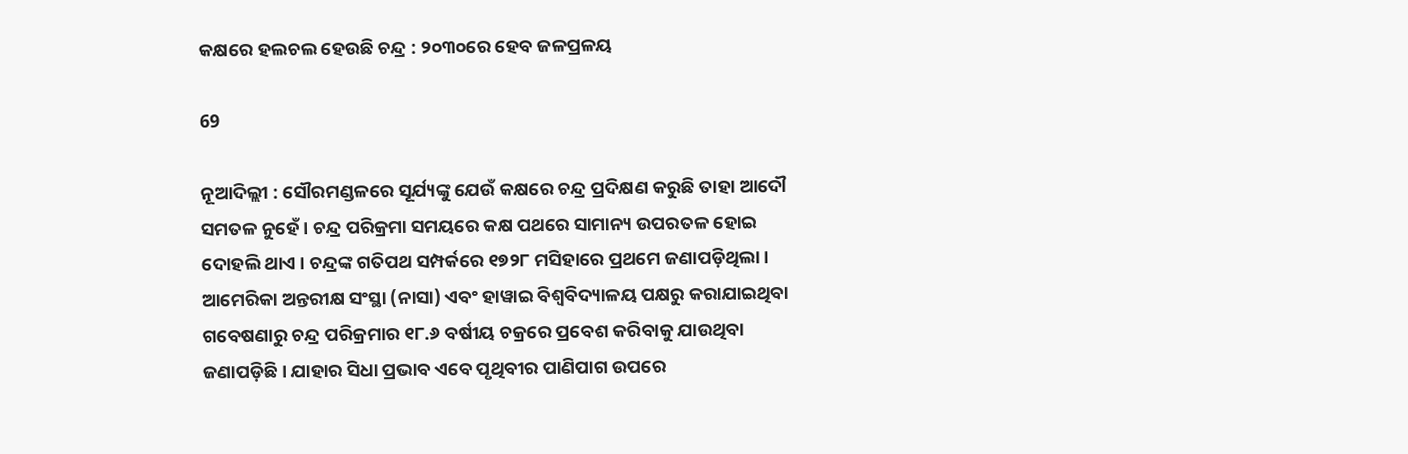କକ୍ଷରେ ହଲଚଲ ହେଉଛି ଚନ୍ଦ୍ର : ୨୦୩୦ରେ ହେବ ଜଳପ୍ରଳୟ

69

ନୂଆଦିଲ୍ଲୀ : ସୌରମଣ୍ଡଳରେ ସୂର୍ଯ୍ୟଙ୍କୁ ଯେଉଁ କକ୍ଷରେ ଚନ୍ଦ୍ର ପ୍ରଦିକ୍ଷଣ କରୁଛି ତାହା ଆଦୌ ସମତଳ ନୁହେଁ । ଚନ୍ଦ୍ର ପରିକ୍ରମା ସମୟରେ କକ୍ଷ ପଥରେ ସାମାନ୍ୟ ଉପରତଳ ହୋଇ ଦୋହଲି ଥାଏ । ଚନ୍ଦ୍ରଙ୍କ ଗତିପଥ ସମ୍ପର୍କରେ ୧୭୨୮ ମସିହାରେ ପ୍ରଥମେ ଜଣାପଡ଼ିଥିଲା । ଆମେରିକା ଅନ୍ତରୀକ୍ଷ ସଂସ୍ଥା (ନାସା) ଏବଂ ହାୱାଇ ବିଶ୍ୱବିଦ୍ୟାଳୟ ପକ୍ଷରୁ କରାଯାଇଥିବା ଗବେଷଣାରୁ ଚନ୍ଦ୍ର ପରିକ୍ରମାର ୧୮.୬ ବର୍ଷୀୟ ଚକ୍ରରେ ପ୍ରବେଶ କରିବାକୁ ଯାଉଥିବା ଜଣାପଡ଼ିଛି । ଯାହାର ସିଧା ପ୍ରଭାବ ଏବେ ପୃଥିବୀର ପାଣିପାଗ ଉପରେ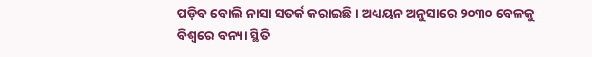ପଡ଼ିବ ବୋଲି ନାସା ସତର୍କ କରାଇଛି । ଅଧ୍ୟୟନ ଅନୁସାରେ ୨୦୩୦ ବେଳକୁ ବିଶ୍ୱରେ ବନ୍ୟା ସ୍ଥିତି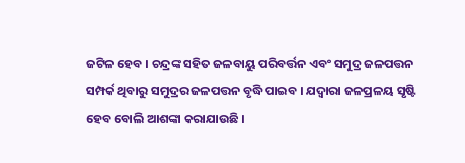ଜଟିଳ ହେବ । ଚନ୍ଦ୍ରଙ୍କ ସହିତ ଜଳବାୟୁ ପରିବର୍ତ୍ତନ ଏବଂ ସମୁଦ୍ର ଜଳପତ୍ତନ ସମ୍ପର୍କ ଥିବାରୁ ସମୁଦ୍ରର ଜଳପତ୍ତନ ବୃଦ୍ଧି ପାଇବ । ଯଦ୍ୱାରା ଜଳପ୍ରଳୟ ସୃଷ୍ଟି ହେବ ବୋଲି ଆଶଙ୍କା କରାଯାଉଛି ।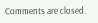Comments are closed.